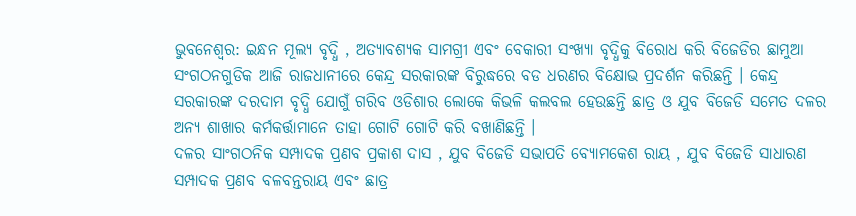ଭୁବନେଶ୍ୱର: ଇନ୍ଧନ ମୂଲ୍ୟ ବୃଦ୍ଧି , ଅତ୍ୟାବଶ୍ୟକ ସାମଗ୍ରୀ ଏବଂ ବେକାରୀ ସଂଖ୍ୟା ବୃଦ୍ଧିକୁ ବିରୋଧ କରି ବିଜେଡିର ଛାମୁଆ ସଂଗଠନଗୁଡିକ ଆଜି ରାଜଧାନୀରେ କେନ୍ଦ୍ର ସରକାରଙ୍କ ବିରୁଦ୍ଧରେ ବଡ ଧରଣର ବିକ୍ଷୋଭ ପ୍ରଦର୍ଶନ କରିଛନ୍ତି । କେନ୍ଦ୍ର ସରକାରଙ୍କ ଦରଦାମ ବୃଦ୍ଧି ଯୋଗୁଁ ଗରିବ ଓଡିଶାର ଲୋକେ କିଭଳି କଲବଲ ହେଉଛନ୍ତି ଛାତ୍ର ଓ ଯୁବ ବିଜେଡି ସମେତ ଦଳର ଅନ୍ୟ ଶାଖାର କର୍ମକର୍ତ୍ତାମାନେ ତାହା ଗୋଟି ଗୋଟି କରି ବଖାଣିଛନ୍ତି ।
ଦଳର ସାଂଗଠନିକ ସମ୍ପାଦକ ପ୍ରଣବ ପ୍ରକାଶ ଦାସ , ଯୁବ ବିଜେଡି ସଭାପତି ବ୍ୟୋମକେଶ ରାୟ , ଯୁବ ବିଜେଡି ସାଧାରଣ ସମ୍ପାଦକ ପ୍ରଣବ ବଳବନ୍ତରାୟ ଏବଂ ଛାତ୍ର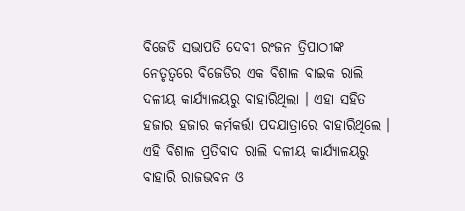ବିଜେଡି ସଭାପତି ଦେବୀ ରଂଜନ ତ୍ରିପାଠୀଙ୍କ ନେତୃତ୍ବରେ ବିଜେଡିର ଏକ ବିଶାଳ ବାଇକ ରାଲି ଦଳୀୟ କାର୍ଯ୍ୟାଳୟରୁ ବାହାରିଥିଲା । ଏହା ସହିତ ହଜାର ହଜାର କର୍ମକର୍ତ୍ତା ପଦଯାତ୍ରାରେ ବାହାରିଥିଲେ । ଏହି ବିଶାଳ ପ୍ରତିବାଦ ରାଲି ଦଳୀୟ କାର୍ଯ୍ୟାଳୟରୁ ବାହାରି ରାଜଭବନ ଓ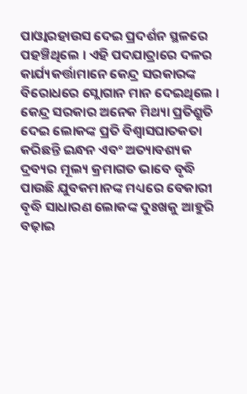ପାଓ୍ବାରହାଉସ ଦେଇ ପ୍ରଦର୍ଶନ ସ୍ଥଳରେ ପହଞ୍ଚିଥିଲେ । ଏହି ପଦଯାତ୍ରାରେ ଦଳର କାର୍ଯ୍ୟକର୍ତ୍ତାମାନେ କେନ୍ଦ୍ର ସରକାରଙ୍କ ବିରୋଧରେ ସ୍ଲୋଗାନ ମାନ ଦେଇଥିଲେ ।
କେନ୍ଦ୍ର ସରକାର ଅନେକ ମିଥ୍ୟା ପ୍ରତିଶ୍ରୁତି ଦେଇ ଲୋକଙ୍କ ପ୍ରତି ବିଶ୍ଵାସଘାତକତା କରିଛନ୍ତି ଇନ୍ଧନ ଏବଂ ଅତ୍ୟାବଶ୍ୟକ ଦ୍ରବ୍ୟର ମୂଲ୍ୟ କ୍ରମାଗତ ଭାବେ ବୃଦ୍ଧି ପାଉଛି ଯୁବକମାନଙ୍କ ମଧ୍ୟରେ ବେକାରୀ ବୃଦ୍ଧି ସାଧାରଣ ଲୋକଙ୍କ ଦୁଃଖକୁ ଆହୁରି ବଢ଼ାଇ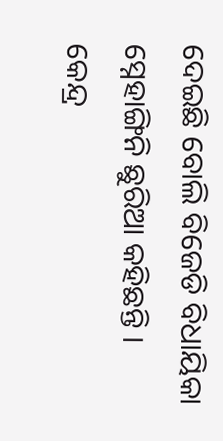ଦେଇଛି ବୋଲି ବିଜେଡି ବିଧାୟିକା ସ୍ନେହାଙ୍ଗିନି ଛୁରିଆ କହିଛନ୍ତି । କେନ୍ଦ୍ର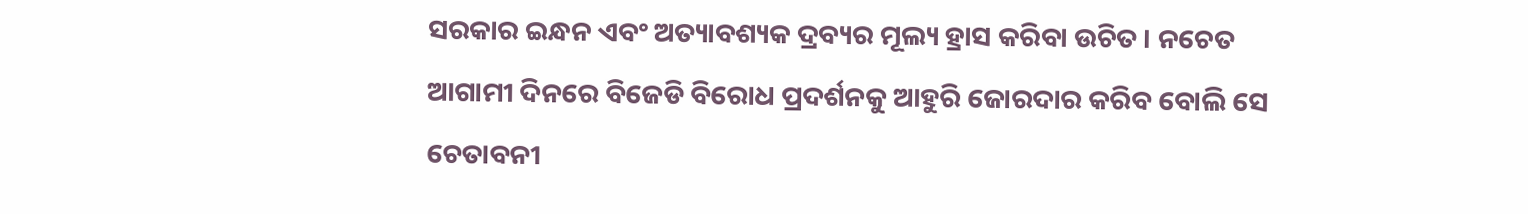ସରକାର ଇନ୍ଧନ ଏବଂ ଅତ୍ୟାବଶ୍ୟକ ଦ୍ରବ୍ୟର ମୂଲ୍ୟ ହ୍ରାସ କରିବା ଉଚିତ । ନଚେତ ଆଗାମୀ ଦିନରେ ବିଜେଡି ବିରୋଧ ପ୍ରଦର୍ଶନକୁ ଆହୁରି ଜୋରଦାର କରିବ ବୋଲି ସେ ଚେତାବନୀ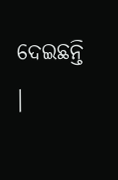ଦେଇଛନ୍ତି ।